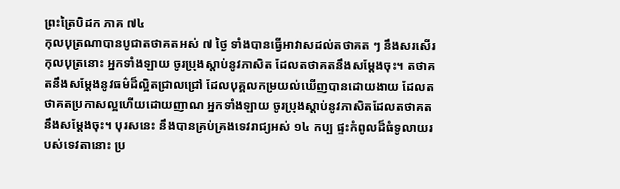ព្រះត្រៃបិដក ភាគ ៧៤
កុលបុត្រណាបានបូជាតថាគតអស់ ៧ ថ្ងៃ ទាំងបានធ្វើអាវាសដល់តថាគត ៗ នឹងសរសើរកុលបុត្រនោះ អ្នកទាំងឡាយ ចូរប្រុងស្តាប់នូវភាសិត ដែលតថាគតនឹងសម្តែងចុះ។ តថាគតនឹងសម្តែងនូវធម៌ដ៏ល្អិតជ្រាលជ្រៅ ដែលបុគ្គលកម្រយល់ឃើញបានដោយងាយ ដែលតថាគតប្រកាសល្អហើយដោយញាណ អ្នកទាំងឡាយ ចូរប្រុងស្តាប់នូវភាសិតដែលតថាគតនឹងសម្តែងចុះ។ បុរសនេះ នឹងបានគ្រប់គ្រងទេវរាជ្យអស់ ១៤ កប្ប ផ្ទះកំពូលដ៏ធំទូលាយរបស់ទេវតានោះ ប្រ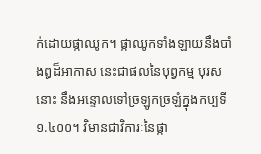ក់ដោយផ្កាឈូក។ ផ្កាឈូកទាំងឡាយនឹងបាំងឰដ៏អាកាស នេះជាផលនៃបុព្វកម្ម បុរសនោះ នឹងអន្ទោលទៅច្រឡូកច្រឡំក្នុងកប្បទី ១.៤០០។ វិមានជាវិការៈនៃផ្កា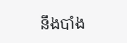នឹងបាំង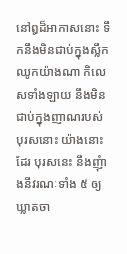នៅឰដ៏អាកាសនោះ ទឹកនឹងមិនជាប់ក្នុងស្លឹកឈូកយ៉ាងណា កិលេសទាំងឡាយ នឹងមិនជាប់ក្នុងញាណរបស់បុរសនោះ យ៉ាងនោះដែរ បុរសនេះ នឹងញុំាងនីវរណៈទាំង ៥ ឲ្យឃ្លាតចា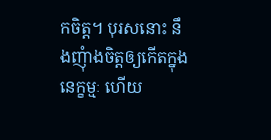កចិត្ត។ បុរសនោះ នឹងញុំាងចិត្តឲ្យកើតក្នុងនេក្ខម្មៈ ហើយ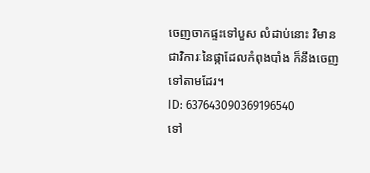ចេញចាកផ្ទះទៅបួស លំដាប់នោះ វិមានជាវិការៈនៃផ្កាដែលកំពុងបាំង ក៏នឹងចេញទៅតាមដែរ។
ID: 637643090369196540
ទៅ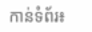កាន់ទំព័រ៖